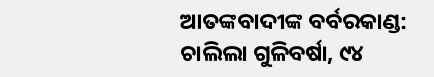ଆତଙ୍କବାଦୀଙ୍କ ବର୍ବରକାଣ୍ଡ: ଚାଲିଲା ଗୁଳିବର୍ଷା, ୯୪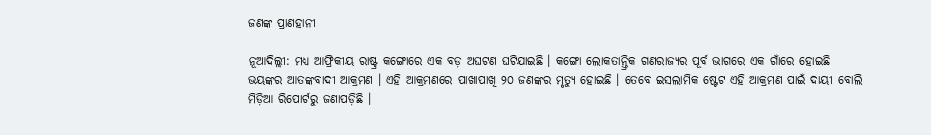ଜଣଙ୍କ ପ୍ରାଣହାନୀ

ନୂଆଦିଲ୍ଲୀ: ମଧ୍ୟ ଆଫ୍ରିକୀୟ ରାଷ୍ଟ୍ର କଙ୍ଗୋରେ ଏକ ବଡ଼ ଅଘଟଣ ଘଟିଯାଇଛି । କଙ୍ଗୋ ଲୋକତାନ୍ତ୍ରିକ ଗଣରାଜ୍ୟର ପୂର୍ବ ଭାଗରେ ଏକ ଗାଁରେ ହୋଇଛି ଭୟଙ୍କର ଆତଙ୍କବାଦୀ ଆକ୍ରମଣ । ଏହି ଆକ୍ରମଣରେ ପାଖାପାଖି ୨୦ ଜଣଙ୍କର ମୃତ୍ୟୁ ହୋଇଛି । ତେବେ ଇସଲାମିକ ଷ୍ଟେଟ ଏହି ଆକ୍ରମଣ ପାଇଁ ଦାୟୀ ବୋଲି ମିଡ଼ିଆ ରିପୋର୍ଟରୁ ଜଣାପଡ଼ିଛି ।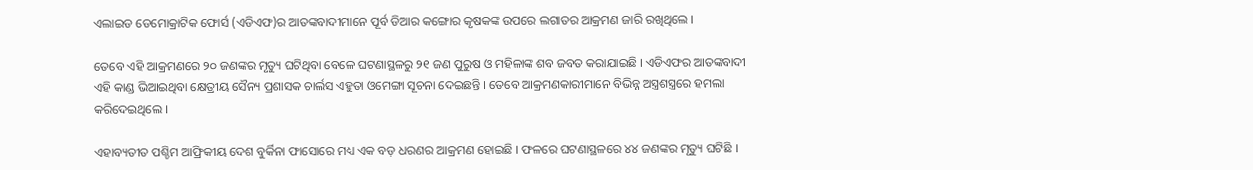ଏଲାଇଡ ଡେମୋକ୍ରାଟିକ ଫୋର୍ସ (ଏଡିଏଫ)ର ଆତଙ୍କବାଦୀମାନେ ପୂର୍ବ ଡିଆର କଙ୍ଗୋର କୃଷକଙ୍କ ଉପରେ ଲଗାତର ଆକ୍ରମଣ ଜାରି ରଖିଥିଲେ ।

ତେବେ ଏହି ଆକ୍ରମଣରେ ୨୦ ଜଣଙ୍କର ମୃତ୍ୟୁ ଘଟିଥିବା ବେଳେ ଘଟଣାସ୍ଥଳରୁ ୨୧ ଜଣ ପୁରୁଷ ଓ ମହିଳାଙ୍କ ଶବ ଜବତ କରାଯାଇଛି । ଏଡିଏଫର ଆତଙ୍କବାଦୀ ଏହି କାଣ୍ଡ ଭିଆଇଥିବା କ୍ଷେତ୍ରୀୟ ସୈନ୍ୟ ପ୍ରଶାସକ ଚାର୍ଲସ ଏହୁତା ଓମେଙ୍ଗା ସୂଚନା ଦେଇଛନ୍ତି । ତେବେ ଆକ୍ରମଣକାରୀମାନେ ବିଭିନ୍ନ ଅସ୍ତ୍ରଶସ୍ତ୍ରରେ ହମଲା କରିଦେଇଥିଲେ ।

ଏହାବ୍ୟତୀତ ପଶ୍ଚିମ ଆଫ୍ରିକୀୟ ଦେଶ ବୁର୍କିନା ଫାସୋରେ ମଧ୍ୟ ଏକ ବଡ଼ ଧରଣର ଆକ୍ରମଣ ହୋଇଛି । ଫଳରେ ଘଟଣାସ୍ଥଳରେ ୪୪ ଜଣଙ୍କର ମୃତ୍ୟୁ ଘଟିଛି ।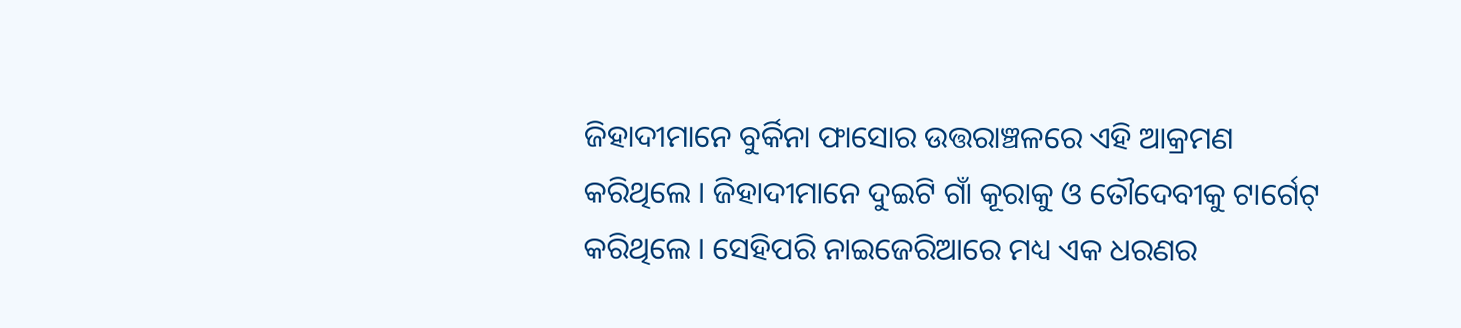ଜିହାଦୀମାନେ ବୁର୍କିନା ଫାସୋର ଉତ୍ତରାଞ୍ଚଳରେ ଏହି ଆକ୍ରମଣ କରିଥିଲେ । ଜିହାଦୀମାନେ ଦୁଇଟି ଗାଁ କୂରାକୁ ଓ ତୌଦେବୀକୁ ଟାର୍ଗେଟ୍ କରିଥିଲେ । ସେହିପରି ନାଇଜେରିଆରେ ମଧ୍ୟ ଏକ ଧରଣର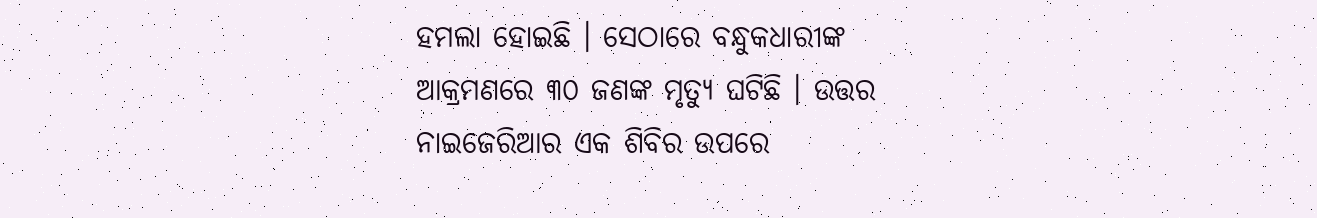ହମଲା ହୋଇଛି । ସେଠାରେ ବନ୍ଧୁକଧାରୀଙ୍କ ଆକ୍ରମଣରେ ୩୦ ଜଣଙ୍କ ମୃତ୍ୟୁ ଘଟିଛି । ଉତ୍ତର ନାଇଜେରିଆର ଏକ ଶିବିର ଉପରେ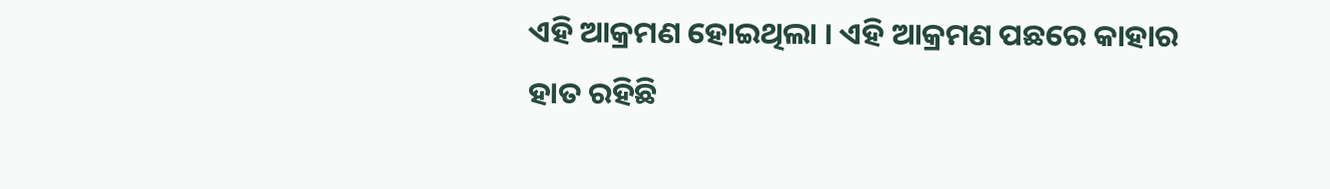ଏହି ଆକ୍ରମଣ ହୋଇଥିଲା । ଏହି ଆକ୍ରମଣ ପଛରେ କାହାର ହାତ ରହିଛି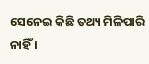ସେନେଇ କିଛି ତଥ୍ୟ ମିଳିପାରି ନାହିଁ ।